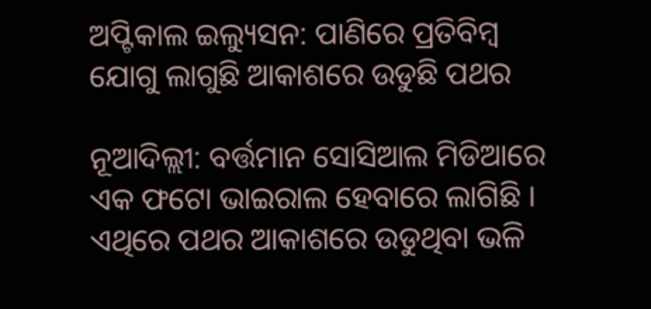ଅପ୍ଟିକାଲ ଇଲ୍ୟୁସନ: ପାଣିରେ ପ୍ରତିବିମ୍ବ ଯୋଗୁ ଲାଗୁଛି ଆକାଶରେ ଉଡୁଛି ପଥର

ନୂଆଦିଲ୍ଲୀ: ବର୍ତ୍ତମାନ ସୋସିଆଲ ମିଡିଆରେ ଏକ ଫଟୋ ଭାଇରାଲ ହେବାରେ ଲାଗିଛି । ଏଥିରେ ପଥର ଆକାଶରେ ଉଡୁଥିବା ଭଳି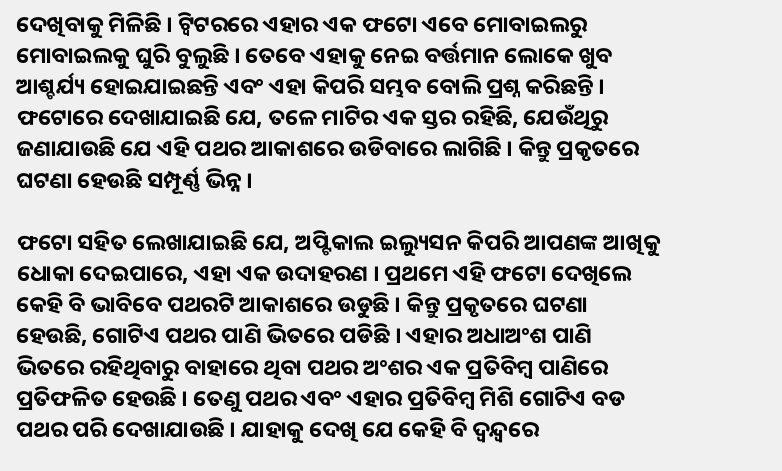ଦେଖିବାକୁ ମିଳିଛି । ଟ୍ୱିଟରରେ ଏହାର ଏକ ଫଟୋ ଏବେ ମୋବାଇଲରୁ ମୋବାଇଲକୁ ଘୁରି ବୁଲୁଛି । ତେବେ ଏହାକୁ ନେଇ ବର୍ତ୍ତମାନ ଲୋକେ ଖୁବ ଆଶ୍ଚର୍ଯ୍ୟ ହୋଇଯାଇଛନ୍ତି ଏବଂ ଏହା କିପରି ସମ୍ଭବ ବୋଲି ପ୍ରଶ୍ନ କରିଛନ୍ତି । ଫଟୋରେ ଦେଖାଯାଇଛି ଯେ, ତଳେ ମାଟିର ଏକ ସ୍ତର ରହିଛି, ଯେଉଁଥିରୁ ଜଣାଯାଉଛି ଯେ ଏହି ପଥର ଆକାଶରେ ଉଡିବାରେ ଲାଗିଛି । କିନ୍ତୁ ପ୍ରକୃତରେ ଘଟଣା ହେଉଛି ସମ୍ପୂର୍ଣ୍ଣ ଭିନ୍ନ ।

ଫଟୋ ସହିତ ଲେଖାଯାଇଛି ଯେ, ଅପ୍ଟିକାଲ ଇଲ୍ୟୁସନ କିପରି ଆପଣଙ୍କ ଆଖିକୁ ଧୋକା ଦେଇପାରେ, ଏହା ଏକ ଉଦାହରଣ । ପ୍ରଥମେ ଏହି ଫଟୋ ଦେଖିଲେ କେହି ବି ଭାବିବେ ପଥରଟି ଆକାଶରେ ଉଡୁଛି । କିନ୍ତୁ ପ୍ରକୃତରେ ଘଟଣା ହେଉଛି, ଗୋଟିଏ ପଥର ପାଣି ଭିତରେ ପଡିଛି । ଏହାର ଅଧାଅଂଶ ପାଣି ଭିତରେ ରହିଥିବାରୁ ବାହାରେ ଥିବା ପଥର ଅଂଶର ଏକ ପ୍ରତିବିମ୍ବ ପାଣିରେ ପ୍ରତିଫଳିତ ହେଉଛି । ତେଣୁ ପଥର ଏବଂ ଏହାର ପ୍ରତିବିମ୍ବ ମିଶି ଗୋଟିଏ ବଡ ପଥର ପରି ଦେଖାଯାଉଛି । ଯାହାକୁ ଦେଖି ଯେ କେହି ବି ଦ୍ୱନ୍ଦ୍ୱରେ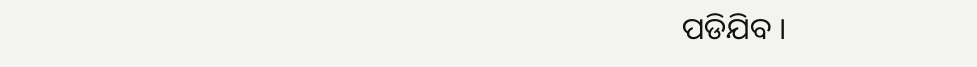ପଡିଯିବ ।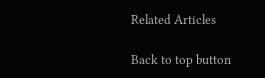Related Articles

Back to top button